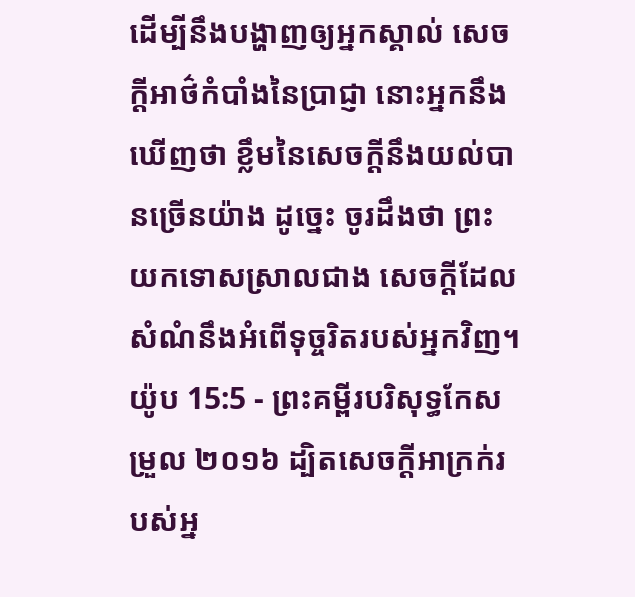ដើម្បីនឹងបង្ហាញឲ្យអ្នកស្គាល់ សេចក្ដីអាថ៌កំបាំងនៃប្រាជ្ញា នោះអ្នកនឹងឃើញថា ខ្លឹមនៃសេចក្ដីនឹងយល់បានច្រើនយ៉ាង ដូច្នេះ ចូរដឹងថា ព្រះយកទោសស្រាលជាង សេចក្ដីដែលសំណំនឹងអំពើទុច្ចរិតរបស់អ្នកវិញ។
យ៉ូប 15:5 - ព្រះគម្ពីរបរិសុទ្ធកែសម្រួល ២០១៦ ដ្បិតសេចក្ដីអាក្រក់របស់អ្ន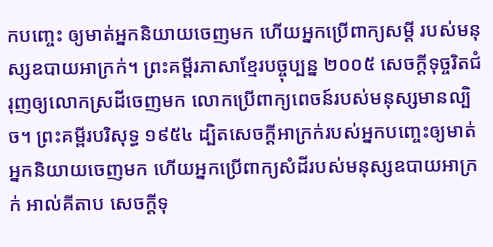កបញ្ចេះ ឲ្យមាត់អ្នកនិយាយចេញមក ហើយអ្នកប្រើពាក្យសម្ដី របស់មនុស្សឧបាយអាក្រក់។ ព្រះគម្ពីរភាសាខ្មែរបច្ចុប្បន្ន ២០០៥ សេចក្ដីទុច្ចរិតជំរុញឲ្យលោកស្រដីចេញមក លោកប្រើពាក្យពេចន៍របស់មនុស្សមានល្បិច។ ព្រះគម្ពីរបរិសុទ្ធ ១៩៥៤ ដ្បិតសេចក្ដីអាក្រក់របស់អ្នកបញ្ចេះឲ្យមាត់អ្នកនិយាយចេញមក ហើយអ្នកប្រើពាក្យសំដីរបស់មនុស្សឧបាយអាក្រក់ អាល់គីតាប សេចក្ដីទុ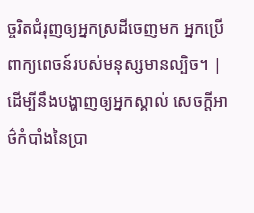ច្ចរិតជំរុញឲ្យអ្នកស្រដីចេញមក អ្នកប្រើពាក្យពេចន៍របស់មនុស្សមានល្បិច។ |
ដើម្បីនឹងបង្ហាញឲ្យអ្នកស្គាល់ សេចក្ដីអាថ៌កំបាំងនៃប្រា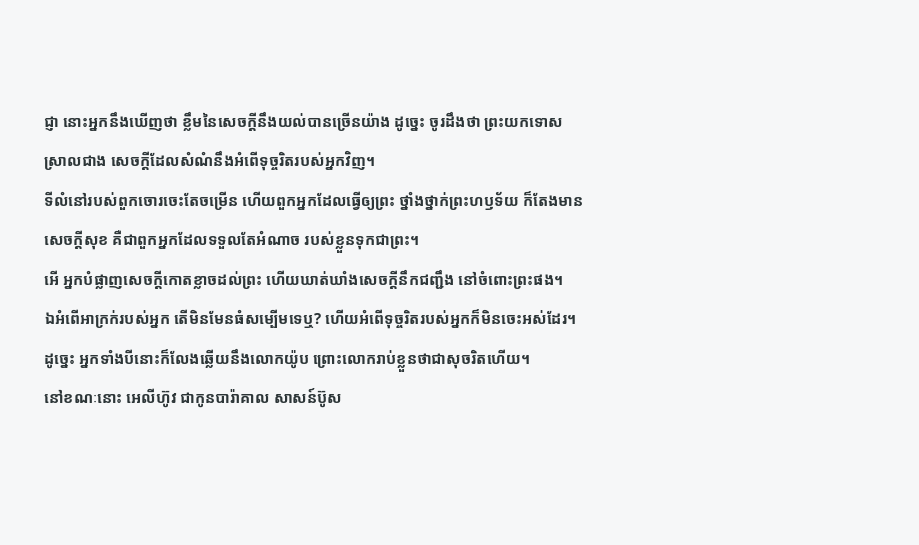ជ្ញា នោះអ្នកនឹងឃើញថា ខ្លឹមនៃសេចក្ដីនឹងយល់បានច្រើនយ៉ាង ដូច្នេះ ចូរដឹងថា ព្រះយកទោសស្រាលជាង សេចក្ដីដែលសំណំនឹងអំពើទុច្ចរិតរបស់អ្នកវិញ។
ទីលំនៅរបស់ពួកចោរចេះតែចម្រើន ហើយពួកអ្នកដែលធ្វើឲ្យព្រះ ថ្នាំងថ្នាក់ព្រះហឫទ័យ ក៏តែងមានសេចក្ដីសុខ គឺជាពួកអ្នកដែលទទួលតែអំណាច របស់ខ្លួនទុកជាព្រះ។
អើ អ្នកបំផ្លាញសេចក្ដីកោតខ្លាចដល់ព្រះ ហើយឃាត់ឃាំងសេចក្ដីនឹកជញ្ជឹង នៅចំពោះព្រះផង។
ឯអំពើអាក្រក់របស់អ្នក តើមិនមែនធំសម្បើមទេឬ? ហើយអំពើទុច្ចរិតរបស់អ្នកក៏មិនចេះអស់ដែរ។
ដូច្នេះ អ្នកទាំងបីនោះក៏លែងឆ្លើយនឹងលោកយ៉ូប ព្រោះលោករាប់ខ្លួនថាជាសុចរិតហើយ។
នៅខណៈនោះ អេលីហ៊ូវ ជាកូនបារ៉ាគាល សាសន៍ប៊ូស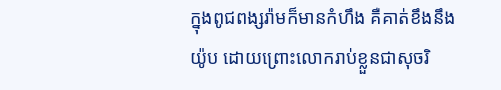ក្នុងពូជពង្សរ៉ាមក៏មានកំហឹង គឺគាត់ខឹងនឹងយ៉ូប ដោយព្រោះលោករាប់ខ្លួនជាសុចរិ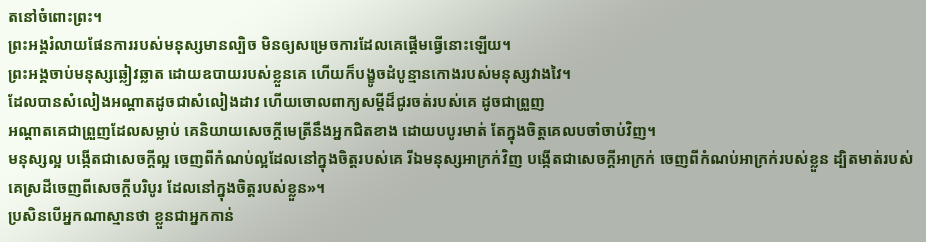តនៅចំពោះព្រះ។
ព្រះអង្គរំលាយផែនការរបស់មនុស្សមានល្បិច មិនឲ្យសម្រេចការដែលគេផ្តើមធ្វើនោះឡើយ។
ព្រះអង្គចាប់មនុស្សឆ្លៀវឆ្លាត ដោយឧបាយរបស់ខ្លួនគេ ហើយក៏បង្ខូចដំបូន្មានកោងរបស់មនុស្សវាងវៃ។
ដែលបានសំលៀងអណ្ដាតដូចជាសំលៀងដាវ ហើយចោលពាក្យសម្ដីដ៏ជូរចត់របស់គេ ដូចជាព្រួញ
អណ្ដាតគេជាព្រួញដែលសម្លាប់ គេនិយាយសេចក្ដីមេត្រីនឹងអ្នកជិតខាង ដោយបបូរមាត់ តែក្នុងចិត្តគេលបចាំចាប់វិញ។
មនុស្សល្អ បង្កើតជាសេចក្តីល្អ ចេញពីកំណប់ល្អដែលនៅក្នុងចិត្តរបស់គេ រីឯមនុស្សអាក្រក់វិញ បង្កើតជាសេចក្តីអាក្រក់ ចេញពីកំណប់អាក្រក់របស់ខ្លួន ដ្បិតមាត់របស់គេស្រដីចេញពីសេចក្តីបរិបូរ ដែលនៅក្នុងចិត្តរបស់ខ្លួន»។
ប្រសិនបើអ្នកណាស្មានថា ខ្លួនជាអ្នកកាន់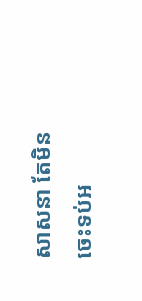សាសនា តែមិនចេះទប់អ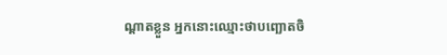ណ្តាតខ្លួន អ្នកនោះឈ្មោះថាបញ្ឆោតចិ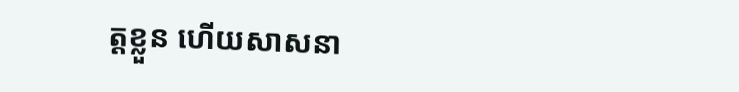ត្តខ្លួន ហើយសាសនា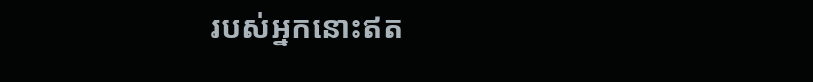របស់អ្នកនោះឥត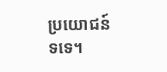ប្រយោជន៍ទទេ។